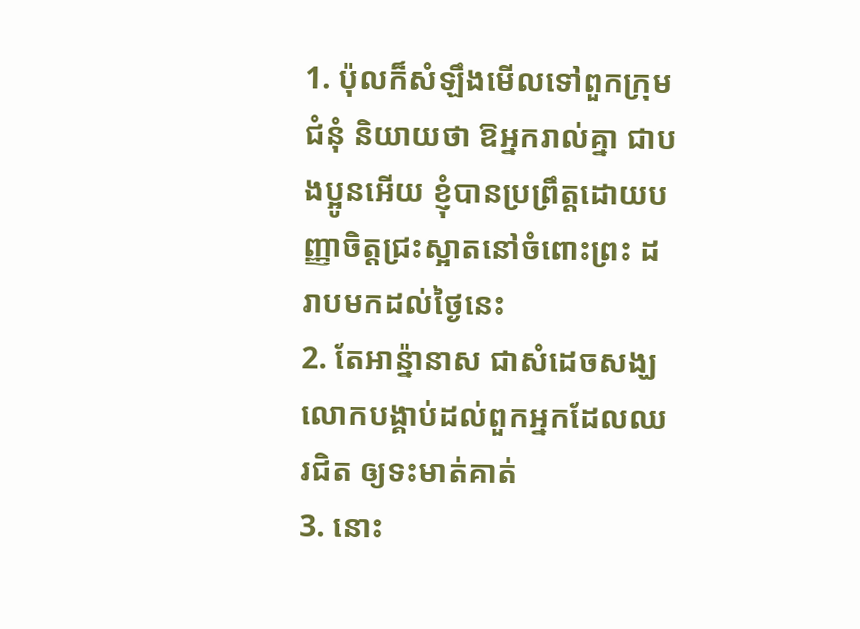1. ប៉ុលក៏សំឡឹងមើលទៅពួកក្រុមជំនុំ និយាយថា ឱអ្នករាល់គ្នា ជាបងប្អូនអើយ ខ្ញុំបានប្រព្រឹត្តដោយបញ្ញាចិត្តជ្រះស្អាតនៅចំពោះព្រះ ដរាបមកដល់ថ្ងៃនេះ
2. តែអាន៉្នានាស ជាសំដេចសង្ឃ លោកបង្គាប់ដល់ពួកអ្នកដែលឈរជិត ឲ្យទះមាត់គាត់
3. នោះ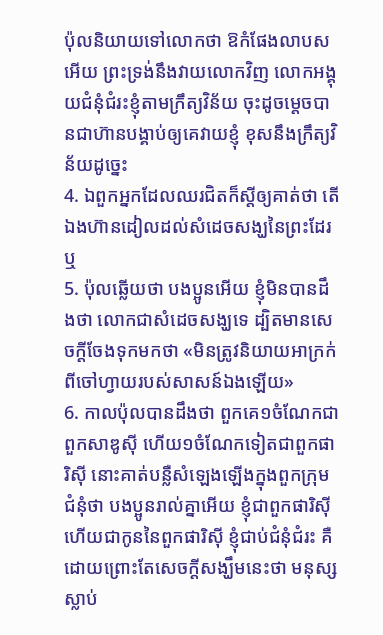ប៉ុលនិយាយទៅលោកថា ឱកំផែងលាបសអើយ ព្រះទ្រង់នឹងវាយលោកវិញ លោកអង្គុយជំនុំជំរះខ្ញុំតាមក្រឹត្យវិន័យ ចុះដូចម្តេចបានជាហ៊ានបង្គាប់ឲ្យគេវាយខ្ញុំ ខុសនឹងក្រឹត្យវិន័យដូច្នេះ
4. ឯពួកអ្នកដែលឈរជិតក៏ស្តីឲ្យគាត់ថា តើឯងហ៊ានដៀលដល់សំដេចសង្ឃនៃព្រះដែរឬ
5. ប៉ុលឆ្លើយថា បងប្អូនអើយ ខ្ញុំមិនបានដឹងថា លោកជាសំដេចសង្ឃទេ ដ្បិតមានសេចក្ដីចែងទុកមកថា «មិនត្រូវនិយាយអាក្រក់ ពីចៅហ្វាយរបស់សាសន៍ឯងឡើយ»
6. កាលប៉ុលបានដឹងថា ពួកគេ១ចំណែកជាពួកសាឌូស៊ី ហើយ១ចំណែកទៀតជាពួកផារិស៊ី នោះគាត់បន្លឺសំឡេងឡើងក្នុងពួកក្រុមជំនុំថា បងប្អូនរាល់គ្នាអើយ ខ្ញុំជាពួកផារិស៊ី ហើយជាកូននៃពួកផារិស៊ី ខ្ញុំជាប់ជំនុំជំរះ គឺដោយព្រោះតែសេចក្ដីសង្ឃឹមនេះថា មនុស្សស្លាប់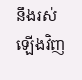នឹងរស់ឡើងវិញ